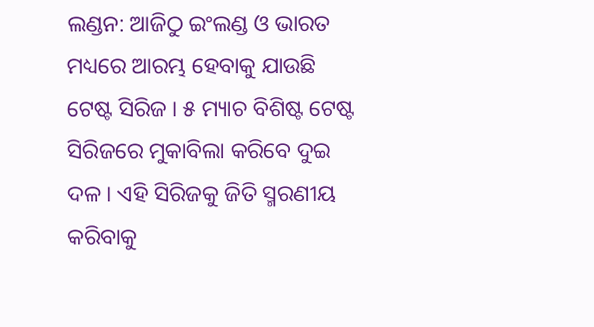ଲଣ୍ଡନ: ଆଜିଠୁ ଇଂଲଣ୍ଡ ଓ ଭାରତ ମଧ୍ୟରେ ଆରମ୍ଭ ହେବାକୁ ଯାଉଛି ଟେଷ୍ଟ ସିରିଜ । ୫ ମ୍ୟାଚ ବିଶିଷ୍ଟ ଟେଷ୍ଟ ସିରିଜରେ ମୁକାବିଲା କରିବେ ଦୁଇ ଦଳ । ଏହି ସିରିଜକୁ ଜିତି ସ୍ମରଣୀୟ କରିବାକୁ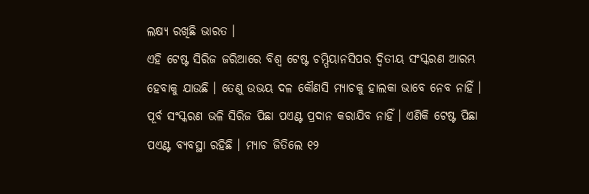ଲକ୍ଷ୍ୟ ରଖିଛି ଭାରତ ।
ଏହି ଟେଷ୍ଟ ସିରିଜ ଜରିଆରେ ବିଶ୍ବ ଟେଷ୍ଟ ଚମ୍ପିୟାନସିପର ଦ୍ବିତୀୟ ସଂସ୍କରଣ ଆରମ୍ଭ ହେବାକୁ ଯାଉଛି । ତେଣୁ ଉଭୟ ଦଳ କୌଣସି ମ୍ୟାଚକୁ ହାଲକା ଭାବେ ନେବ ନାହିଁ । ପୂର୍ବ ସଂସ୍କରଣ ଭଳି ସିରିଜ ପିଛା ପଏଣ୍ଟ ପ୍ରଦାନ କରାଯିବ ନାହିଁ । ଏଣିକି ଟେଷ୍ଟ ପିଛା ପଏଣ୍ଟ ବ୍ୟବସ୍ଥା ରହିଛି । ମ୍ୟାଚ ଜିତିଲେ ୧୨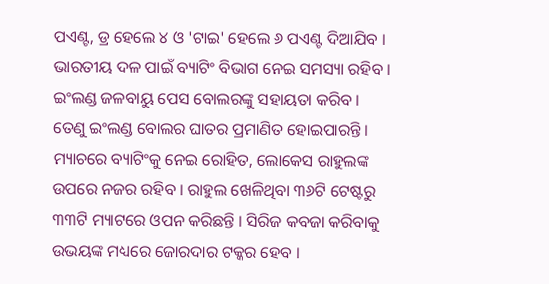ପଏଣ୍ଟ, ଡ୍ର ହେଲେ ୪ ଓ 'ଟାଇ' ହେଲେ ୬ ପଏଣ୍ଟ ଦିଆଯିବ ।
ଭାରତୀୟ ଦଳ ପାଇଁ ବ୍ୟାଟିଂ ବିଭାଗ ନେଇ ସମସ୍ୟା ରହିବ । ଇଂଲଣ୍ଡ ଜଳବାୟୁ ପେସ ବୋଲରଙ୍କୁ ସହାୟତା କରିବ । ତେଣୁ ଇଂଲଣ୍ଡ ବୋଲର ଘାତର ପ୍ରମାଣିତ ହୋଇପାରନ୍ତି । ମ୍ୟାଚରେ ବ୍ୟାଟିଂକୁ ନେଇ ରୋହିତ, ଲୋକେସ ରାହୁଲଙ୍କ ଉପରେ ନଜର ରହିବ । ରାହୁଲ ଖେଳିଥିବା ୩୬ଟି ଟେଷ୍ଟରୁ ୩୩ଟି ମ୍ୟାଟରେ ଓପନ କରିଛନ୍ତି । ସିରିଜ କବଜା କରିବାକୁ ଉଭୟଙ୍କ ମଧ୍ୟରେ ଜୋରଦାର ଟକ୍କର ହେବ ।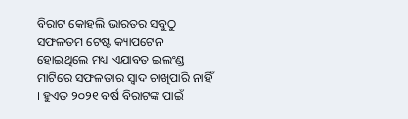ବିରାଟ କୋହଲି ଭାରତର ସବୁଠୁ ସଫଳତମ ଟେଷ୍ଟ କ୍ୟାପଟେନ ହୋଇଥିଲେ ମଧ୍ୟ ଏଯାବତ ଇଲଂଣ୍ଡ ମାଟିରେ ସଫଳତାର ସ୍ବାଦ ଚାଖିପାରି ନାହିଁ । ହୁଏତ ୨୦୨୧ ବର୍ଷ ବିରାଟଙ୍କ ପାଇଁ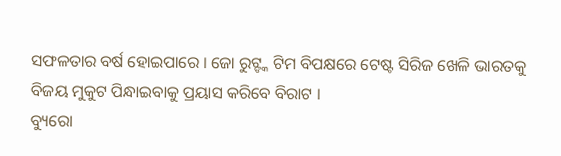ସଫଳତାର ବର୍ଷ ହୋଇପାରେ । ଜୋ ରୁଟ୍ଙ୍କ ଟିମ ବିପକ୍ଷରେ ଟେଷ୍ଟ ସିରିଜ ଖେଳି ଭାରତକୁ ବିଜୟ ମୁକୁଟ ପିନ୍ଧାଇବାକୁ ପ୍ରୟାସ କରିବେ ବିରାଟ ।
ବ୍ୟୁରୋ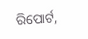ରିପୋର୍ଟ,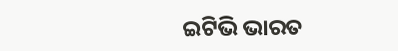ଇଟିଭି ଭାରତ